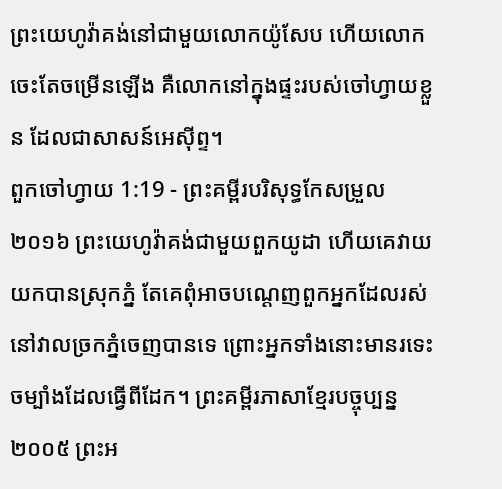ព្រះយេហូវ៉ាគង់នៅជាមួយលោកយ៉ូសែប ហើយលោកចេះតែចម្រើនឡើង គឺលោកនៅក្នុងផ្ទះរបស់ចៅហ្វាយខ្លួន ដែលជាសាសន៍អេស៊ីព្ទ។
ពួកចៅហ្វាយ 1:19 - ព្រះគម្ពីរបរិសុទ្ធកែសម្រួល ២០១៦ ព្រះយេហូវ៉ាគង់ជាមួយពួកយូដា ហើយគេវាយយកបានស្រុកភ្នំ តែគេពុំអាចបណ្តេញពួកអ្នកដែលរស់នៅវាលច្រកភ្នំចេញបានទេ ព្រោះអ្នកទាំងនោះមានរទេះចម្បាំងដែលធ្វើពីដែក។ ព្រះគម្ពីរភាសាខ្មែរបច្ចុប្បន្ន ២០០៥ ព្រះអ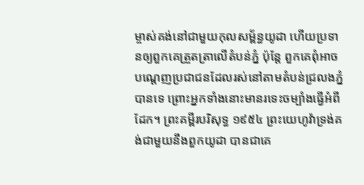ម្ចាស់គង់នៅជាមួយកុលសម្ព័ន្ធយូដា ហើយប្រទានឲ្យពួកគេត្រួតត្រាលើតំបន់ភ្នំ ប៉ុន្តែ ពួកគេពុំអាចបណ្ដេញប្រជាជនដែលរស់នៅតាមតំបន់ជ្រលងភ្នំបានទេ ព្រោះអ្នកទាំងនោះមានរទេះចម្បាំងធ្វើអំពីដែក។ ព្រះគម្ពីរបរិសុទ្ធ ១៩៥៤ ព្រះយេហូវ៉ាទ្រង់គង់ជាមួយនឹងពួកយូដា បានជាគេ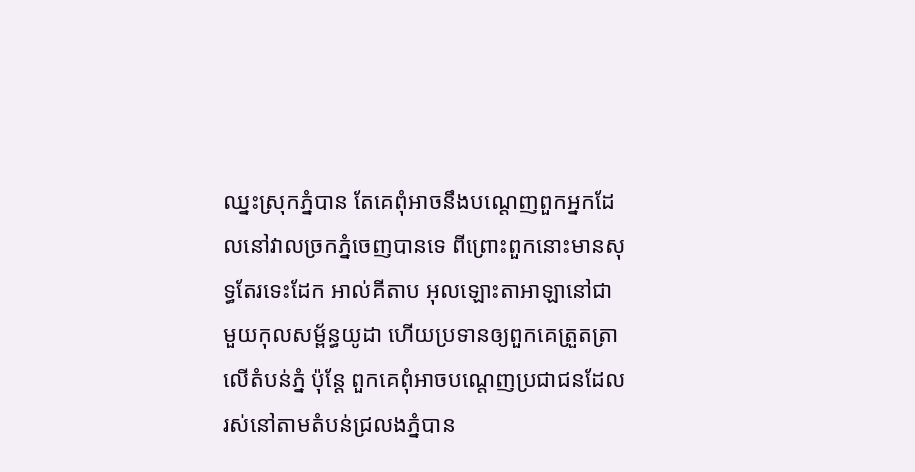ឈ្នះស្រុកភ្នំបាន តែគេពុំអាចនឹងបណ្តេញពួកអ្នកដែលនៅវាលច្រកភ្នំចេញបានទេ ពីព្រោះពួកនោះមានសុទ្ធតែរទេះដែក អាល់គីតាប អុលឡោះតាអាឡានៅជាមួយកុលសម្ព័ន្ធយូដា ហើយប្រទានឲ្យពួកគេត្រួតត្រាលើតំបន់ភ្នំ ប៉ុន្តែ ពួកគេពុំអាចបណ្តេញប្រជាជនដែលរស់នៅតាមតំបន់ជ្រលងភ្នំបាន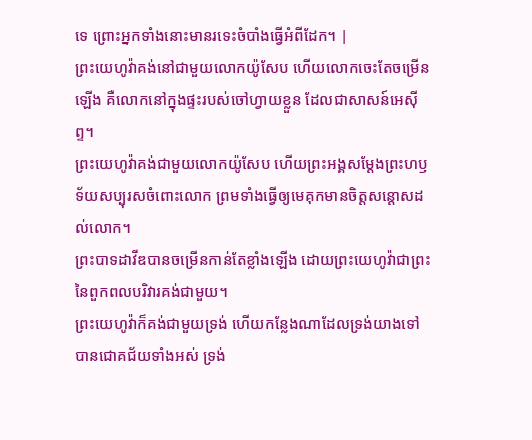ទេ ព្រោះអ្នកទាំងនោះមានរទេះចំបាំងធ្វើអំពីដែក។ |
ព្រះយេហូវ៉ាគង់នៅជាមួយលោកយ៉ូសែប ហើយលោកចេះតែចម្រើនឡើង គឺលោកនៅក្នុងផ្ទះរបស់ចៅហ្វាយខ្លួន ដែលជាសាសន៍អេស៊ីព្ទ។
ព្រះយេហូវ៉ាគង់ជាមួយលោកយ៉ូសែប ហើយព្រះអង្គសម្ដែងព្រះហឫទ័យសប្បុរសចំពោះលោក ព្រមទាំងធ្វើឲ្យមេគុកមានចិត្តសន្ដោសដល់លោក។
ព្រះបាទដាវីឌបានចម្រើនកាន់តែខ្លាំងឡើង ដោយព្រះយេហូវ៉ាជាព្រះនៃពួកពលបរិវារគង់ជាមួយ។
ព្រះយេហូវ៉ាក៏គង់ជាមួយទ្រង់ ហើយកន្លែងណាដែលទ្រង់យាងទៅ បានជោគជ័យទាំងអស់ ទ្រង់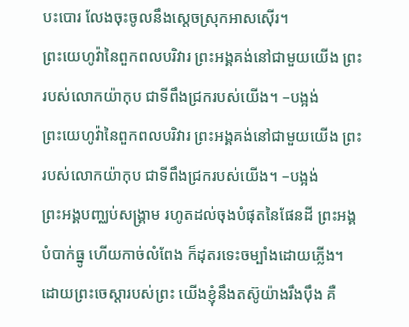បះបោរ លែងចុះចូលនឹងស្តេចស្រុកអាសស៊ើរ។
ព្រះយេហូវ៉ានៃពួកពលបរិវារ ព្រះអង្គគង់នៅជាមួយយើង ព្រះរបស់លោកយ៉ាកុប ជាទីពឹងជ្រករបស់យើង។ –បង្អង់
ព្រះយេហូវ៉ានៃពួកពលបរិវារ ព្រះអង្គគង់នៅជាមួយយើង ព្រះរបស់លោកយ៉ាកុប ជាទីពឹងជ្រករបស់យើង។ –បង្អង់
ព្រះអង្គបញ្ឈប់សង្គ្រាម រហូតដល់ចុងបំផុតនៃផែនដី ព្រះអង្គបំបាក់ធ្នូ ហើយកាច់លំពែង ក៏ដុតរទេះចម្បាំងដោយភ្លើង។
ដោយព្រះចេស្ដារបស់ព្រះ យើងខ្ញុំនឹងតស៊ូយ៉ាងរឹងប៉ឹង គឺ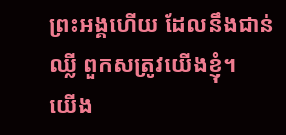ព្រះអង្គហើយ ដែលនឹងជាន់ឈ្លី ពួកសត្រូវយើងខ្ញុំ។
យើង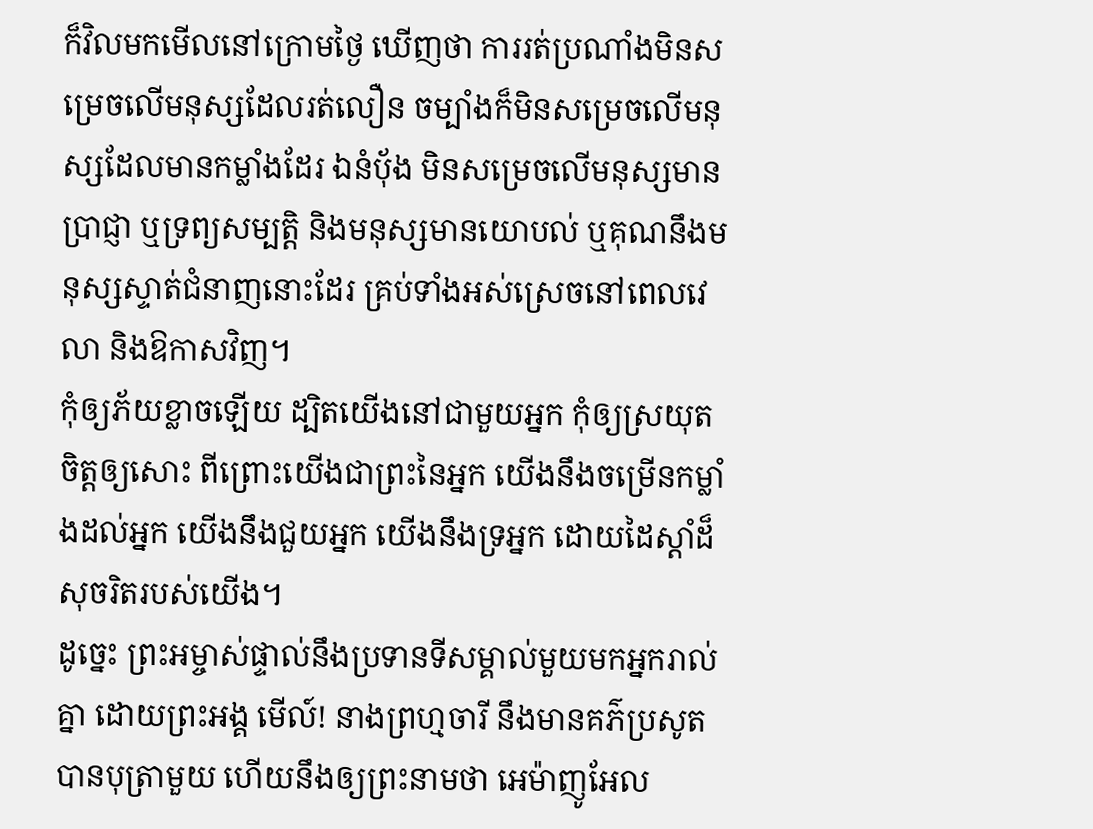ក៏វិលមកមើលនៅក្រោមថ្ងៃ ឃើញថា ការរត់ប្រណាំងមិនសម្រេចលើមនុស្សដែលរត់លឿន ចម្បាំងក៏មិនសម្រេចលើមនុស្សដែលមានកម្លាំងដែរ ឯនំបុ័ង មិនសម្រេចលើមនុស្សមានប្រាជ្ញា ឬទ្រព្យសម្បត្តិ និងមនុស្សមានយោបល់ ឬគុណនឹងមនុស្សស្ទាត់ជំនាញនោះដែរ គ្រប់ទាំងអស់ស្រេចនៅពេលវេលា និងឱកាសវិញ។
កុំឲ្យភ័យខ្លាចឡើយ ដ្បិតយើងនៅជាមួយអ្នក កុំឲ្យស្រយុតចិត្តឲ្យសោះ ពីព្រោះយើងជាព្រះនៃអ្នក យើងនឹងចម្រើនកម្លាំងដល់អ្នក យើងនឹងជួយអ្នក យើងនឹងទ្រអ្នក ដោយដៃស្តាំដ៏សុចរិតរបស់យើង។
ដូច្នេះ ព្រះអម្ចាស់ផ្ទាល់នឹងប្រទានទីសម្គាល់មួយមកអ្នករាល់គ្នា ដោយព្រះអង្គ មើល៍! នាងព្រហ្មចារី នឹងមានគភ៌ប្រសូតបានបុត្រាមួយ ហើយនឹងឲ្យព្រះនាមថា អេម៉ាញូអែល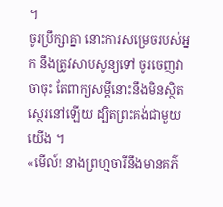។
ចូរប្រឹក្សាគ្នា នោះការសម្រេចរបស់អ្នក នឹងត្រូវសាបសូន្យទៅ ចូរចេញវាចាចុះ តែពាក្យសម្ដីនោះនឹងមិនស្ថិតស្ថេរនៅឡើយ ដ្បិតព្រះគង់ជាមួយយើង ។
«មើល៍! នាងព្រហ្មចារីនឹងមានគភ៌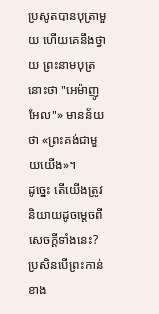ប្រសូតបានបុត្រាមួយ ហើយគេនឹងថ្វាយ ព្រះនាមបុត្រនោះថា "អេម៉ាញូអែល"» មានន័យថា «ព្រះគង់ជាមួយយើង»។
ដូច្នេះ តើយើងត្រូវនិយាយដូចម្តេចពីសេចក្តីទាំងនេះ? ប្រសិនបើព្រះកាន់ខាង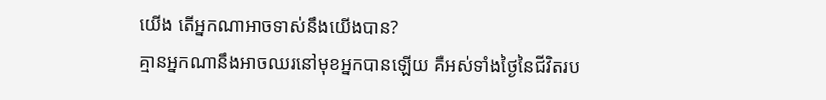យើង តើអ្នកណាអាចទាស់នឹងយើងបាន?
គ្មានអ្នកណានឹងអាចឈរនៅមុខអ្នកបានឡើយ គឺអស់ទាំងថ្ងៃនៃជីវិតរប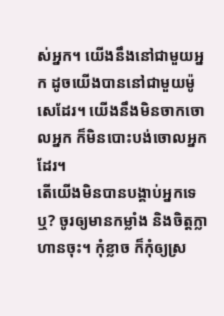ស់អ្នក។ យើងនឹងនៅជាមួយអ្នក ដូចយើងបាននៅជាមួយម៉ូសេដែរ។ យើងនឹងមិនចាកចោលអ្នក ក៏មិនបោះបង់ចោលអ្នកដែរ។
តើយើងមិនបានបង្គាប់អ្នកទេឬ? ចូរឲ្យមានកម្លាំង និងចិត្តក្លាហានចុះ។ កុំខ្លាច ក៏កុំឲ្យស្រ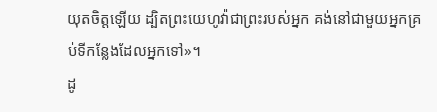យុតចិត្តឡើយ ដ្បិតព្រះយេហូវ៉ាជាព្រះរបស់អ្នក គង់នៅជាមួយអ្នកគ្រប់ទីកន្លែងដែលអ្នកទៅ»។
ដូ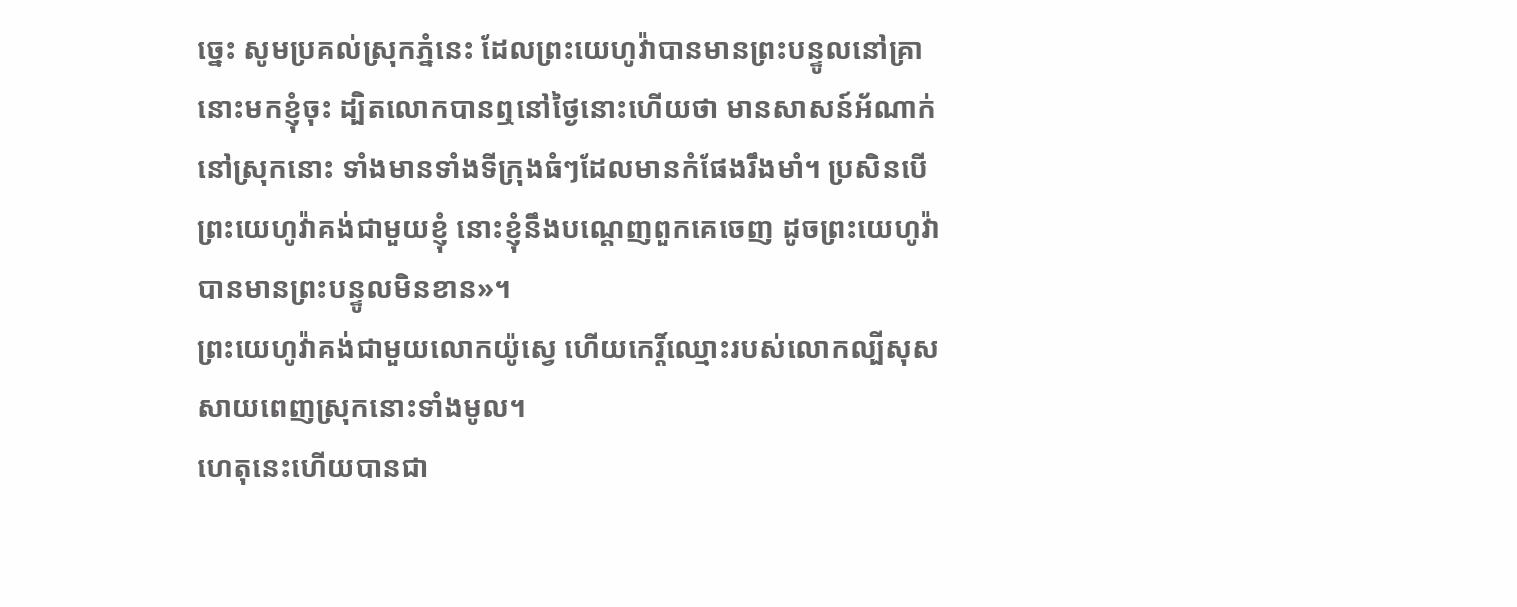ច្នេះ សូមប្រគល់ស្រុកភ្នំនេះ ដែលព្រះយេហូវ៉ាបានមានព្រះបន្ទូលនៅគ្រានោះមកខ្ញុំចុះ ដ្បិតលោកបានឮនៅថ្ងៃនោះហើយថា មានសាសន៍អ័ណាក់នៅស្រុកនោះ ទាំងមានទាំងទីក្រុងធំៗដែលមានកំផែងរឹងមាំ។ ប្រសិនបើព្រះយេហូវ៉ាគង់ជាមួយខ្ញុំ នោះខ្ញុំនឹងបណ្តេញពួកគេចេញ ដូចព្រះយេហូវ៉ាបានមានព្រះបន្ទូលមិនខាន»។
ព្រះយេហូវ៉ាគង់ជាមួយលោកយ៉ូស្វេ ហើយកេរ្ដិ៍ឈ្មោះរបស់លោកល្បីសុសសាយពេញស្រុកនោះទាំងមូល។
ហេតុនេះហើយបានជា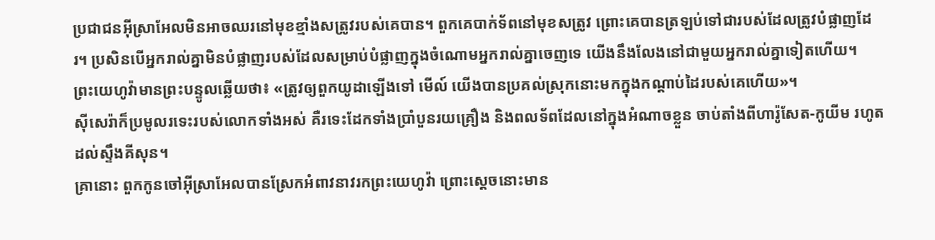ប្រជាជនអ៊ីស្រាអែលមិនអាចឈរនៅមុខខ្មាំងសត្រូវរបស់គេបាន។ ពួកគេបាក់ទ័ពនៅមុខសត្រូវ ព្រោះគេបានត្រឡប់ទៅជារបស់ដែលត្រូវបំផ្លាញដែរ។ ប្រសិនបើអ្នករាល់គ្នាមិនបំផ្លាញរបស់ដែលសម្រាប់បំផ្លាញក្នុងចំណោមអ្នករាល់គ្នាចេញទេ យើងនឹងលែងនៅជាមួយអ្នករាល់គ្នាទៀតហើយ។
ព្រះយេហូវ៉ាមានព្រះបន្ទូលឆ្លើយថា៖ «ត្រូវឲ្យពួកយូដាឡើងទៅ មើល៍ យើងបានប្រគល់ស្រុកនោះមកក្នុងកណ្ដាប់ដៃរបស់គេហើយ»។
ស៊ីសេរ៉ាក៏ប្រមូលរទេះរបស់លោកទាំងអស់ គឺរទេះដែកទាំងប្រាំបួនរយគ្រឿង និងពលទ័ពដែលនៅក្នុងអំណាចខ្លួន ចាប់តាំងពីហារ៉ូសែត-កូយីម រហូតដល់ស្ទឹងគីសុន។
គ្រានោះ ពួកកូនចៅអ៊ីស្រាអែលបានស្រែកអំពាវនាវរកព្រះយេហូវ៉ា ព្រោះស្តេចនោះមាន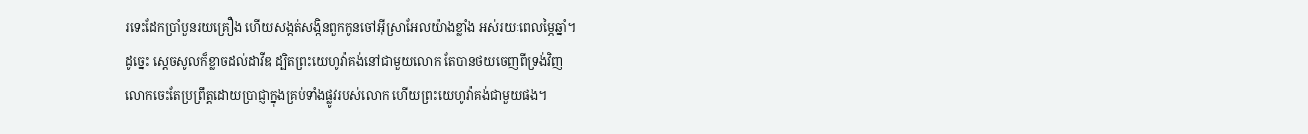រទេះដែកប្រាំបួនរយគ្រឿង ហើយសង្កត់សង្កិនពួកកូនចៅអ៊ីស្រាអែលយ៉ាងខ្លាំង អស់រយៈពេលម្ភៃឆ្នាំ។
ដូច្នេះ ស្ដេចសូលក៏ខ្លាចដល់ដាវីឌ ដ្បិតព្រះយេហូវ៉ាគង់នៅជាមួយលោក តែបានថយចេញពីទ្រង់វិញ
លោកចេះតែប្រព្រឹត្តដោយប្រាជ្ញាក្នុងគ្រប់ទាំងផ្លូវរបស់លោក ហើយព្រះយេហូវ៉ាគង់ជាមួយផង។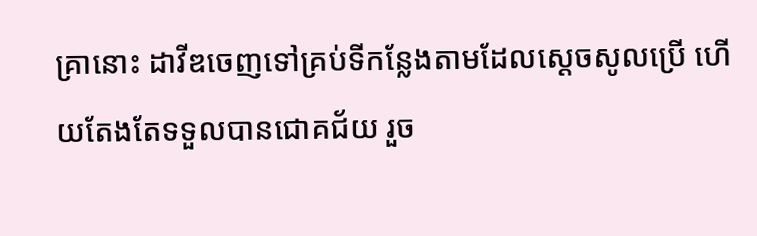គ្រានោះ ដាវីឌចេញទៅគ្រប់ទីកន្លែងតាមដែលស្ដេចសូលប្រើ ហើយតែងតែទទួលបានជោគជ័យ រួច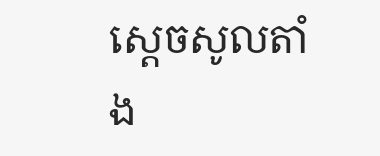ស្ដេចសូលតាំង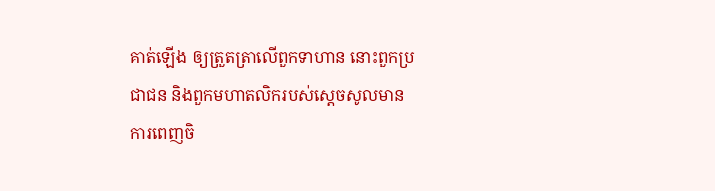គាត់ឡើង ឲ្យត្រួតត្រាលើពួកទាហាន នោះពួកប្រជាជន និងពួកមហាតលិករបស់ស្ដេចសូលមានការពេញចិ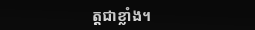ត្តជាខ្លាំង។